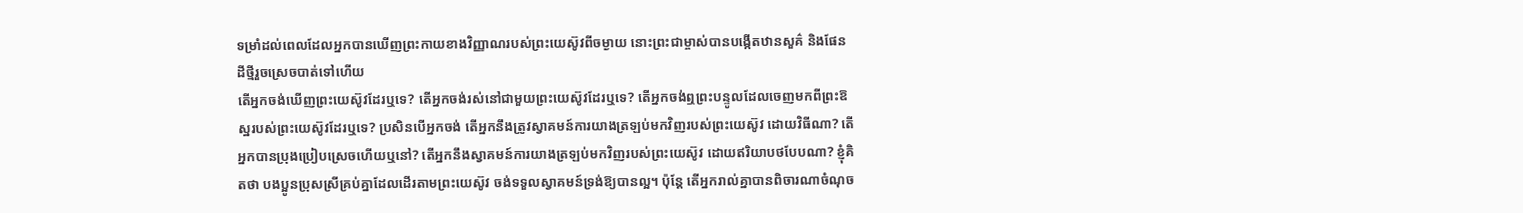ទម្រាំដល់ពេលដែលអ្នកបានឃើញព្រះកាយខាងវិញ្ញាណរបស់ព្រះយេស៊ូវពីចម្ងាយ នោះព្រះជាម្ចាស់បានបង្កើតឋានសួគ៌ និងផែនដីថ្មីរួចស្រេចបាត់ទៅហើយ
តើអ្នកចង់ឃើញព្រះយេស៊ូវដែរឬទេ? តើអ្នកចង់រស់នៅជាមួយព្រះយេស៊ូវដែរឬទេ? តើអ្នកចង់ឮព្រះបន្ទូលដែលចេញមកពីព្រះឱស្ឋរបស់ព្រះយេស៊ូវដែរឬទេ? ប្រសិនបើអ្នកចង់ តើអ្នកនឹងត្រូវស្វាគមន៍ការយាងត្រឡប់មកវិញរបស់ព្រះយេស៊ូវ ដោយវិធីណា? តើអ្នកបានប្រុងប្រៀបស្រេចហើយឬនៅ? តើអ្នកនឹងស្វាគមន៍ការយាងត្រឡប់មកវិញរបស់ព្រះយេស៊ូវ ដោយឥរិយាបថបែបណា? ខ្ញុំគិតថា បងប្អូនប្រុសស្រីគ្រប់គ្នាដែលដើរតាមព្រះយេស៊ូវ ចង់ទទួលស្វាគមន៍ទ្រង់ឱ្យបានល្អ។ ប៉ុន្តែ តើអ្នករាល់គ្នាបានពិចារណាចំណុច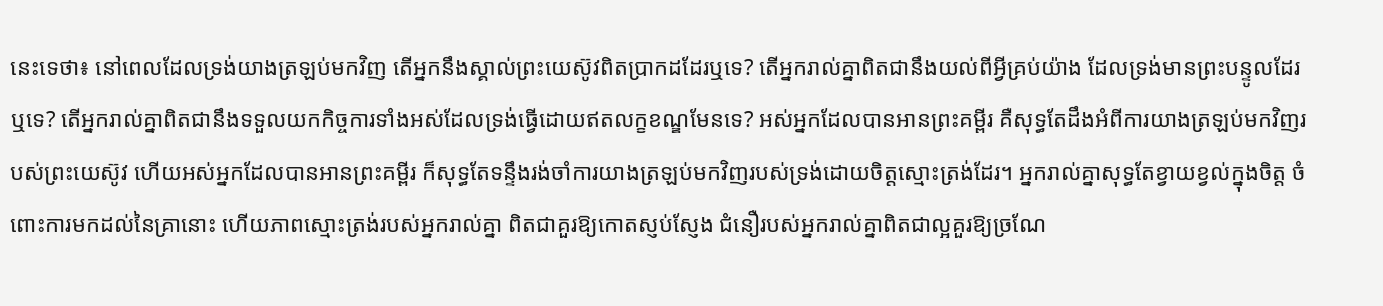នេះទេថា៖ នៅពេលដែលទ្រង់យាងត្រឡប់មកវិញ តើអ្នកនឹងស្គាល់ព្រះយេស៊ូវពិតប្រាកដដែរឬទេ? តើអ្នករាល់គ្នាពិតជានឹងយល់ពីអ្វីគ្រប់យ៉ាង ដែលទ្រង់មានព្រះបន្ទូលដែរឬទេ? តើអ្នករាល់គ្នាពិតជានឹងទទួលយកកិច្ចការទាំងអស់ដែលទ្រង់ធ្វើដោយឥតលក្ខខណ្ឌមែនទេ? អស់អ្នកដែលបានអានព្រះគម្ពីរ គឺសុទ្ធតែដឹងអំពីការយាងត្រឡប់មកវិញរបស់ព្រះយេស៊ូវ ហើយអស់អ្នកដែលបានអានព្រះគម្ពីរ ក៏សុទ្ធតែទន្ទឹងរង់ចាំការយាងត្រឡប់មកវិញរបស់ទ្រង់ដោយចិត្តស្មោះត្រង់ដែរ។ អ្នករាល់គ្នាសុទ្ធតែខ្វាយខ្វល់ក្នុងចិត្ត ចំពោះការមកដល់នៃគ្រានោះ ហើយភាពស្មោះត្រង់របស់អ្នករាល់គ្នា ពិតជាគួរឱ្យកោតស្ញប់ស្ញែង ជំនឿរបស់អ្នករាល់គ្នាពិតជាល្អគួរឱ្យច្រណែ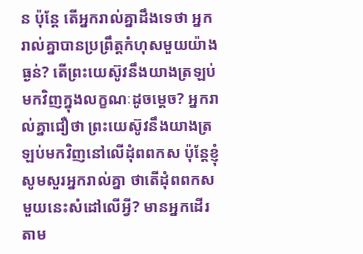ន ប៉ុន្តែ តើអ្នករាល់គ្នាដឹងទេថា អ្នករាល់គ្នាបានប្រព្រឹត្តកំហុសមួយយ៉ាងធ្ងន់? តើព្រះយេស៊ូវនឹងយាងត្រឡប់មកវិញក្នុងលក្ខណៈដូចម្ដេច? អ្នករាល់គ្នាជឿថា ព្រះយេស៊ូវនឹងយាងត្រឡប់មកវិញនៅលើដុំពពកស ប៉ុន្តែខ្ញុំសូមសួរអ្នករាល់គ្នា ថាតើដុំពពកសមួយនេះសំដៅលើអ្វី? មានអ្នកដើរតាម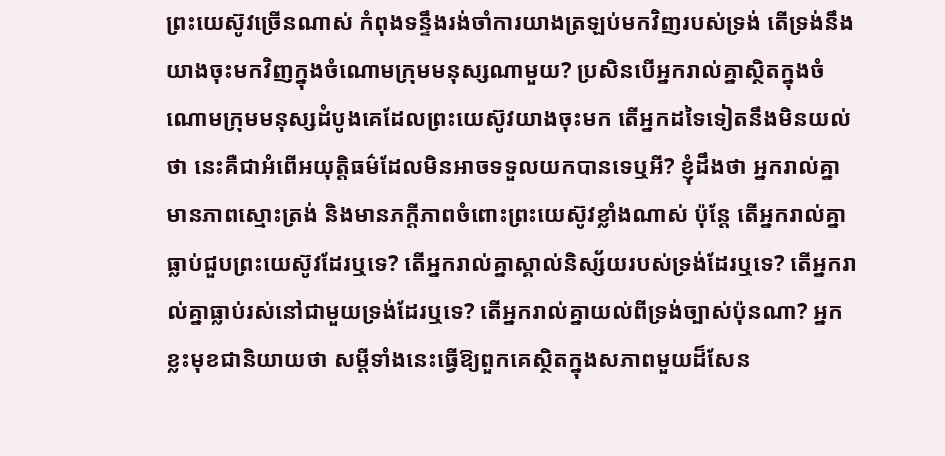ព្រះយេស៊ូវច្រើនណាស់ កំពុងទន្ទឹងរង់ចាំការយាងត្រឡប់មកវិញរបស់ទ្រង់ តើទ្រង់នឹងយាងចុះមកវិញក្នុងចំណោមក្រុមមនុស្សណាមួយ? ប្រសិនបើអ្នករាល់គ្នាស្ថិតក្នុងចំណោមក្រុមមនុស្សដំបូងគេដែលព្រះយេស៊ូវយាងចុះមក តើអ្នកដទៃទៀតនឹងមិនយល់ថា នេះគឺជាអំពើអយុត្តិធម៌ដែលមិនអាចទទួលយកបានទេឬអី? ខ្ញុំដឹងថា អ្នករាល់គ្នាមានភាពស្មោះត្រង់ និងមានភក្ដីភាពចំពោះព្រះយេស៊ូវខ្លាំងណាស់ ប៉ុន្តែ តើអ្នករាល់គ្នាធ្លាប់ជួបព្រះយេស៊ូវដែរឬទេ? តើអ្នករាល់គ្នាស្គាល់និស្ស័យរបស់ទ្រង់ដែរឬទេ? តើអ្នករាល់គ្នាធ្លាប់រស់នៅជាមួយទ្រង់ដែរឬទេ? តើអ្នករាល់គ្នាយល់ពីទ្រង់ច្បាស់ប៉ុនណា? អ្នកខ្លះមុខជានិយាយថា សម្ដីទាំងនេះធ្វើឱ្យពួកគេស្ថិតក្នុងសភាពមួយដ៏សែន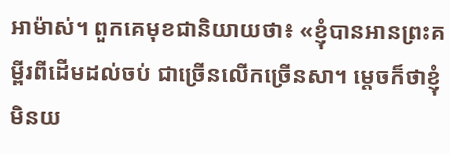អាម៉ាស់។ ពួកគេមុខជានិយាយថា៖ «ខ្ញុំបានអានព្រះគម្ពីរពីដើមដល់ចប់ ជាច្រើនលើកច្រើនសា។ ម្ដេចក៏ថាខ្ញុំមិនយ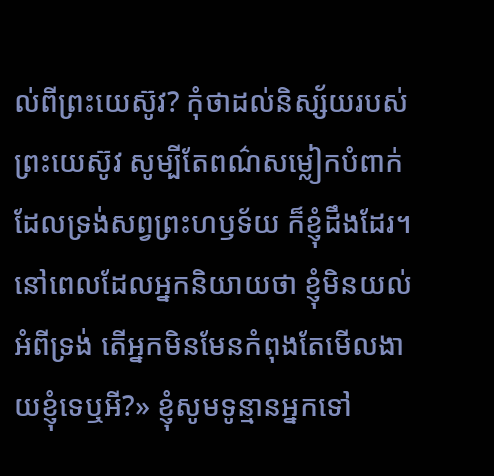ល់ពីព្រះយេស៊ូវ? កុំថាដល់និស្ស័យរបស់ព្រះយេស៊ូវ សូម្បីតែពណ៌សម្លៀកបំពាក់ដែលទ្រង់សព្វព្រះហឫទ័យ ក៏ខ្ញុំដឹងដែរ។ នៅពេលដែលអ្នកនិយាយថា ខ្ញុំមិនយល់អំពីទ្រង់ តើអ្នកមិនមែនកំពុងតែមើលងាយខ្ញុំទេឬអី?» ខ្ញុំសូមទូន្មានអ្នកទៅ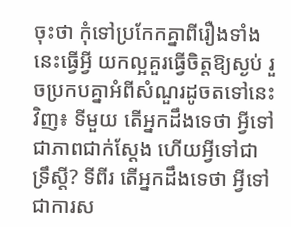ចុះថា កុំទៅប្រកែកគ្នាពីរឿងទាំងនេះធ្វើអ្វី យកល្អគួរធ្វើចិត្តឱ្យស្ងប់ រួចប្រកបគ្នាអំពីសំណួរដូចតទៅនេះវិញ៖ ទីមួយ តើអ្នកដឹងទេថា អ្វីទៅជាភាពជាក់ស្ដែង ហើយអ្វីទៅជាទ្រឹស្ដី? ទីពីរ តើអ្នកដឹងទេថា អ្វីទៅជាការស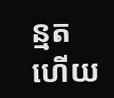ន្មត ហើយ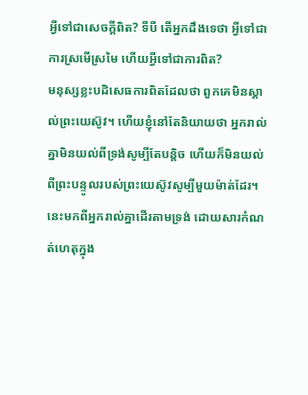អ្វីទៅជាសេចក្ដីពិត? ទីបី តើអ្នកដឹងទេថា អ្វីទៅជាការស្រមើស្រមៃ ហើយអ្វីទៅជាការពិត?
មនុស្សខ្លះបដិសេធការពិតដែលថា ពួកគេមិនស្គាល់ព្រះយេស៊ូវ។ ហើយខ្ញុំនៅតែនិយាយថា អ្នករាល់គ្នាមិនយល់ពីទ្រង់សូម្បីតែបន្តិច ហើយក៏មិនយល់ពីព្រះបន្ទូលរបស់ព្រះយេស៊ូវសូម្បីមួយម៉ាត់ដែរ។ នេះមកពីអ្នករាល់គ្នាដើរតាមទ្រង់ ដោយសារកំណត់ហេតុក្នុង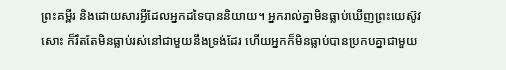ព្រះគម្ពីរ និងដោយសារអ្វីដែលអ្នកដទៃបាននិយាយ។ អ្នករាល់គ្នាមិនធ្លាប់ឃើញព្រះយេស៊ូវសោះ ក៏រឹតតែមិនធ្លាប់រស់នៅជាមួយនឹងទ្រង់ដែរ ហើយអ្នកក៏មិនធ្លាប់បានប្រកបគ្នាជាមួយ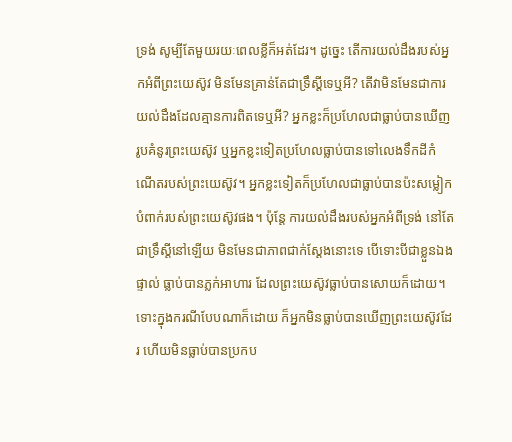ទ្រង់ សូម្បីតែមួយរយៈពេលខ្លីក៏អត់ដែរ។ ដូច្នេះ តើការយល់ដឹងរបស់អ្នកអំពីព្រះយេស៊ូវ មិនមែនគ្រាន់តែជាទ្រឹស្ដីទេឬអី? តើវាមិនមែនជាការយល់ដឹងដែលគ្មានការពិតទេឬអី? អ្នកខ្លះក៏ប្រហែលជាធ្លាប់បានឃើញរូបគំនូរព្រះយេស៊ូវ ឬអ្នកខ្លះទៀតប្រហែលធ្លាប់បានទៅលេងទឹកដីកំណើតរបស់ព្រះយេស៊ូវ។ អ្នកខ្លះទៀតក៏ប្រហែលជាធ្លាប់បានប៉ះសម្លៀកបំពាក់របស់ព្រះយេស៊ូវផង។ ប៉ុន្តែ ការយល់ដឹងរបស់អ្នកអំពីទ្រង់ នៅតែជាទ្រឹស្ដីនៅឡើយ មិនមែនជាភាពជាក់ស្ដែងនោះទេ បើទោះបីជាខ្លួនឯងផ្ទាល់ ធ្លាប់បានភ្លក់អាហារ ដែលព្រះយេស៊ូវធ្លាប់បានសោយក៏ដោយ។ ទោះក្នុងករណីបែបណាក៏ដោយ ក៏អ្នកមិនធ្លាប់បានឃើញព្រះយេស៊ូវដែរ ហើយមិនធ្លាប់បានប្រកប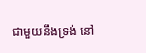ជាមួយនឹងទ្រង់ នៅ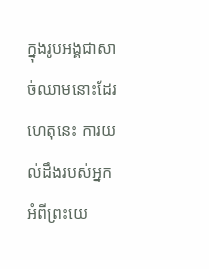ក្នុងរូបអង្គជាសាច់ឈាមនោះដែរ ហេតុនេះ ការយល់ដឹងរបស់អ្នកអំពីព្រះយេ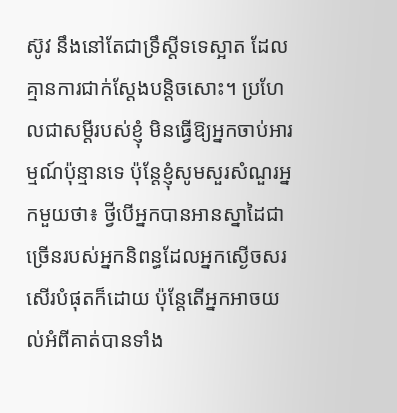ស៊ូវ នឹងនៅតែជាទ្រឹស្ដីទទេស្អាត ដែលគ្មានការជាក់ស្ដែងបន្តិចសោះ។ ប្រហែលជាសម្ដីរបស់ខ្ញុំ មិនធ្វើឱ្យអ្នកចាប់អារម្មណ៍ប៉ុន្មានទេ ប៉ុន្តែខ្ញុំសូមសួរសំណួរអ្នកមួយថា៖ ថ្វីបើអ្នកបានអានស្នាដៃជាច្រើនរបស់អ្នកនិពន្ធដែលអ្នកស្ងើចសរសើរបំផុតក៏ដោយ ប៉ុន្តែតើអ្នកអាចយល់អំពីគាត់បានទាំង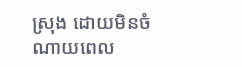ស្រុង ដោយមិនចំណាយពេល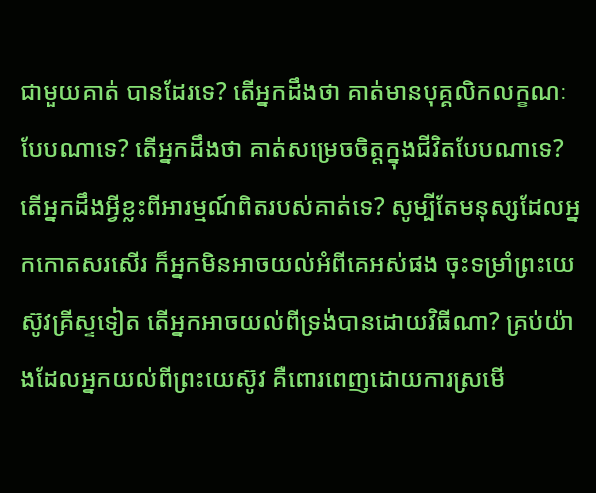ជាមួយគាត់ បានដែរទេ? តើអ្នកដឹងថា គាត់មានបុគ្គលិកលក្ខណៈបែបណាទេ? តើអ្នកដឹងថា គាត់សម្រេចចិត្តក្នុងជីវិតបែបណាទេ? តើអ្នកដឹងអ្វីខ្លះពីអារម្មណ៍ពិតរបស់គាត់ទេ? សូម្បីតែមនុស្សដែលអ្នកកោតសរសើរ ក៏អ្នកមិនអាចយល់អំពីគេអស់ផង ចុះទម្រាំព្រះយេស៊ូវគ្រីស្ទទៀត តើអ្នកអាចយល់ពីទ្រង់បានដោយវិធីណា? គ្រប់យ៉ាងដែលអ្នកយល់ពីព្រះយេស៊ូវ គឺពោរពេញដោយការស្រមើ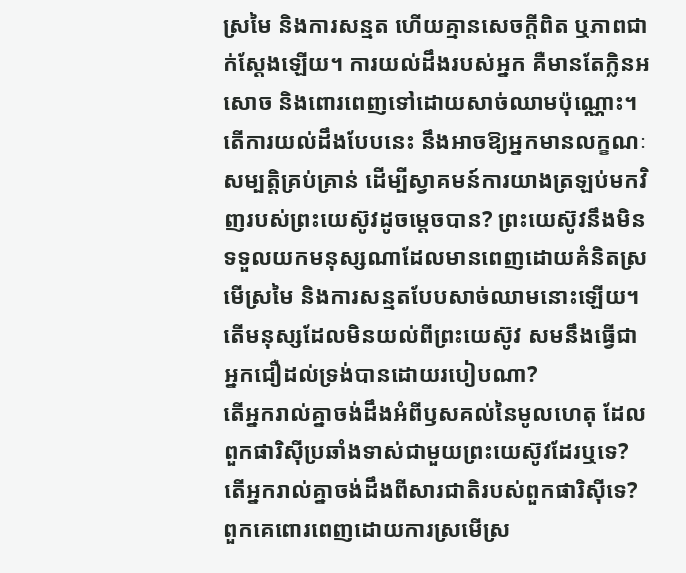ស្រមៃ និងការសន្មត ហើយគ្មានសេចក្ដីពិត ឬភាពជាក់ស្ដែងឡើយ។ ការយល់ដឹងរបស់អ្នក គឺមានតែក្លិនអសោច និងពោរពេញទៅដោយសាច់ឈាមប៉ុណ្ណោះ។ តើការយល់ដឹងបែបនេះ នឹងអាចឱ្យអ្នកមានលក្ខណៈសម្បត្តិគ្រប់គ្រាន់ ដើម្បីស្វាគមន៍ការយាងត្រឡប់មកវិញរបស់ព្រះយេស៊ូវដូចម្ដេចបាន? ព្រះយេស៊ូវនឹងមិនទទួលយកមនុស្សណាដែលមានពេញដោយគំនិតស្រមើស្រមៃ និងការសន្មតបែបសាច់ឈាមនោះឡើយ។ តើមនុស្សដែលមិនយល់ពីព្រះយេស៊ូវ សមនឹងធ្វើជាអ្នកជឿដល់ទ្រង់បានដោយរបៀបណា?
តើអ្នករាល់គ្នាចង់ដឹងអំពីឫសគល់នៃមូលហេតុ ដែលពួកផារិស៊ីប្រឆាំងទាស់ជាមួយព្រះយេស៊ូវដែរឬទេ? តើអ្នករាល់គ្នាចង់ដឹងពីសារជាតិរបស់ពួកផារិស៊ីទេ? ពួកគេពោរពេញដោយការស្រមើស្រ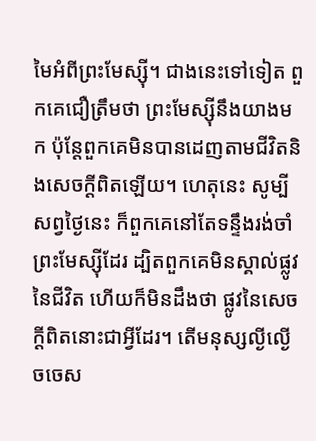មៃអំពីព្រះមែស្ស៊ី។ ជាងនេះទៅទៀត ពួកគេជឿត្រឹមថា ព្រះមែស្ស៊ីនឹងយាងមក ប៉ុន្តែពួកគេមិនបានដេញតាមជីវិតនិងសេចក្ដីពិតឡើយ។ ហេតុនេះ សូម្បីសព្វថ្ងៃនេះ ក៏ពួកគេនៅតែទន្ទឹងរង់ចាំព្រះមែស្ស៊ីដែរ ដ្បិតពួកគេមិនស្គាល់ផ្លូវនៃជីវិត ហើយក៏មិនដឹងថា ផ្លូវនៃសេចក្ដីពិតនោះជាអ្វីដែរ។ តើមនុស្សល្ងីល្ងើ ចចេស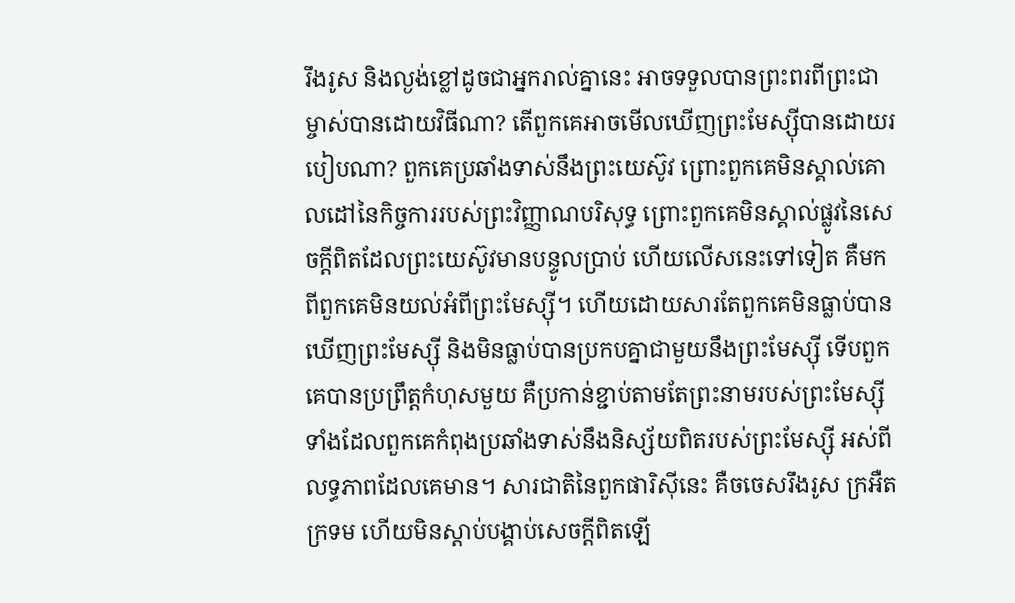រឹងរូស និងល្ងង់ខ្លៅដូចជាអ្នករាល់គ្នានេះ អាចទទួលបានព្រះពរពីព្រះជាម្ចាស់បានដោយវិធីណា? តើពួកគេអាចមើលឃើញព្រះមែស្ស៊ីបានដោយរបៀបណា? ពួកគេប្រឆាំងទាស់នឹងព្រះយេស៊ូវ ព្រោះពួកគេមិនស្គាល់គោលដៅនៃកិច្ចការរបស់ព្រះវិញ្ញាណបរិសុទ្ធ ព្រោះពួកគេមិនស្គាល់ផ្លូវនៃសេចក្ដីពិតដែលព្រះយេស៊ូវមានបន្ទូលប្រាប់ ហើយលើសនេះទៅទៀត គឺមកពីពួកគេមិនយល់អំពីព្រះមែស្ស៊ី។ ហើយដោយសារតែពួកគេមិនធ្លាប់បានឃើញព្រះមែស្ស៊ី និងមិនធ្លាប់បានប្រកបគ្នាជាមួយនឹងព្រះមែស្ស៊ី ទើបពួកគេបានប្រព្រឹត្តកំហុសមួយ គឺប្រកាន់ខ្ជាប់តាមតែព្រះនាមរបស់ព្រះមែស្ស៊ី ទាំងដែលពួកគេកំពុងប្រឆាំងទាស់នឹងនិស្ស័យពិតរបស់ព្រះមែស្ស៊ី អស់ពីលទ្ធភាពដែលគេមាន។ សារជាតិនៃពួកផារិស៊ីនេះ គឺចចេសរឹងរូស ក្រអឺតក្រទម ហើយមិនស្ដាប់បង្គាប់សេចក្ដីពិតឡើ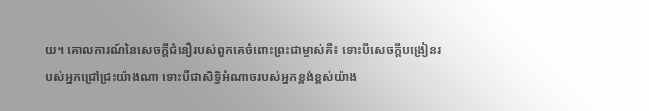យ។ គោលការណ៍នៃសេចក្តីជំនឿរបស់ពួកគេចំពោះព្រះជាម្ចាស់គឺ៖ ទោះបីសេចក្ដីបង្រៀនរបស់អ្នកជ្រៅជ្រះយ៉ាងណា ទោះបីជាសិទ្ធិអំណាចរបស់អ្នកខ្ពង់ខ្ពស់យ៉ាង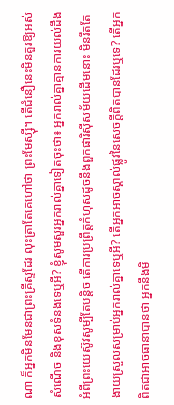ណា ក៏អ្នកមិនមែនជាព្រះគ្រីស្ទដែរ លុះត្រាតែគេហៅថា ព្រះមែស្ស៊ី។ តើជំនឿនេះមិនគួរឱ្យអស់សំណើច និងខុសទំនងទេឬអី? ខ្ញុំសូមសួរអ្នករាល់គ្នាទៀតចុះថា៖ អ្នករាល់គ្នាគ្មានការយល់ដឹងអំពីព្រះយេស៊ូវសូម្បីតែបន្តិច តើការប្រព្រឹត្តកំហុសដូចនឹងពួកផារិស៊ីសម័យដើមនោះ មិនរឹតតែងាយស្រួលសម្រាប់អ្នករាល់គ្នាទេឬអី? តើអ្នកអាចស្គាល់ផ្លូវនៃសេចក្ដីពិតបានដែរឬទេ? តើអ្នកពិតជាអាចធានាបានថា អ្នកនឹងមិ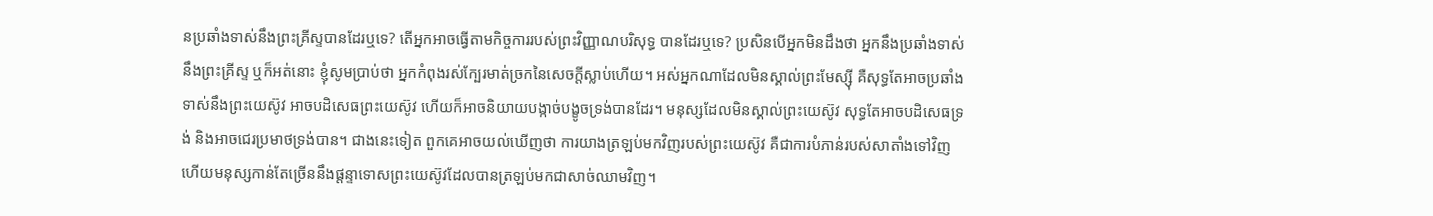នប្រឆាំងទាស់នឹងព្រះគ្រីស្ទបានដែរឬទេ? តើអ្នកអាចធ្វើតាមកិច្ចការរបស់ព្រះវិញ្ញាណបរិសុទ្ធ បានដែរឬទេ? ប្រសិនបើអ្នកមិនដឹងថា អ្នកនឹងប្រឆាំងទាស់នឹងព្រះគ្រីស្ទ ឬក៏អត់នោះ ខ្ញុំសូមប្រាប់ថា អ្នកកំពុងរស់ក្បែរមាត់ច្រកនៃសេចក្ដីស្លាប់ហើយ។ អស់អ្នកណាដែលមិនស្គាល់ព្រះមែស្ស៊ី គឺសុទ្ធតែអាចប្រឆាំងទាស់នឹងព្រះយេស៊ូវ អាចបដិសេធព្រះយេស៊ូវ ហើយក៏អាចនិយាយបង្កាច់បង្ខូចទ្រង់បានដែរ។ មនុស្សដែលមិនស្គាល់ព្រះយេស៊ូវ សុទ្ធតែអាចបដិសេធទ្រង់ និងអាចជេរប្រមាថទ្រង់បាន។ ជាងនេះទៀត ពួកគេអាចយល់ឃើញថា ការយាងត្រឡប់មកវិញរបស់ព្រះយេស៊ូវ គឺជាការបំភាន់របស់សាតាំងទៅវិញ ហើយមនុស្សកាន់តែច្រើននឹងផ្ដន្ទាទោសព្រះយេស៊ូវដែលបានត្រឡប់មកជាសាច់ឈាមវិញ។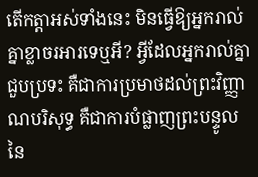តើកត្តាអស់ទាំងនេះ មិនធ្វើឱ្យអ្នករាល់គ្នាខ្លាចរអារទេឬអី? អ្វីដែលអ្នករាល់គ្នាជួបប្រទះ គឺជាការប្រមាថដល់ព្រះវិញ្ញាណបរិសុទ្ធ គឺជាការបំផ្លាញព្រះបន្ទូលនៃ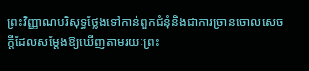ព្រះវិញ្ញាណបរិសុទ្ធថ្លែងទៅកាន់ពួកជំនុំនិងជាការច្រានចោលសេចក្ដីដែលសម្ដែងឱ្យឃើញតាមរយៈព្រះ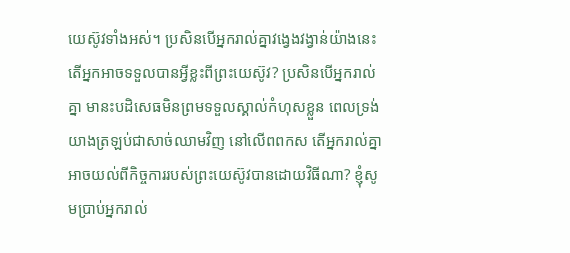យេស៊ូវទាំងអស់។ ប្រសិនបើអ្នករាល់គ្នាវង្វេងវង្វាន់យ៉ាងនេះ តើអ្នកអាចទទួលបានអ្វីខ្លះពីព្រះយេស៊ូវ? ប្រសិនបើអ្នករាល់គ្នា មានះបដិសេធមិនព្រមទទួលស្គាល់កំហុសខ្លួន ពេលទ្រង់យាងត្រឡប់ជាសាច់ឈាមវិញ នៅលើពពកស តើអ្នករាល់គ្នាអាចយល់ពីកិច្ចការរបស់ព្រះយេស៊ូវបានដោយវិធីណា? ខ្ញុំសូមប្រាប់អ្នករាល់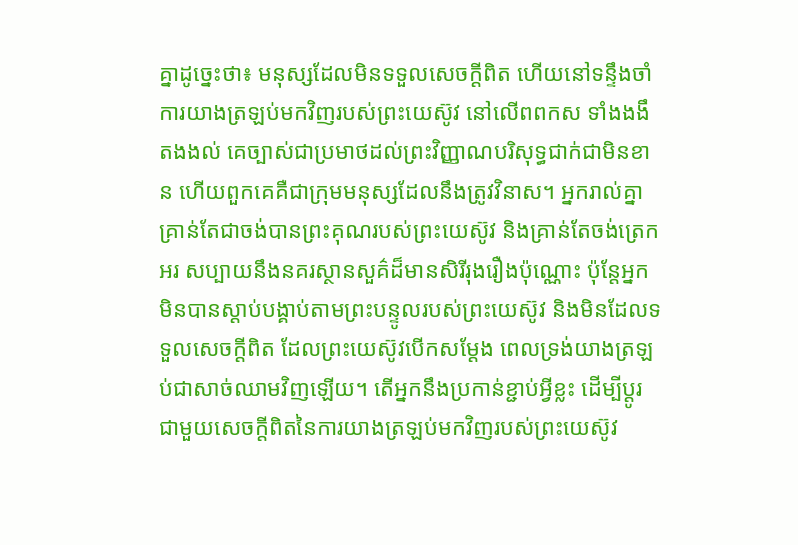គ្នាដូច្នេះថា៖ មនុស្សដែលមិនទទួលសេចក្ដីពិត ហើយនៅទន្ទឹងចាំការយាងត្រឡប់មកវិញរបស់ព្រះយេស៊ូវ នៅលើពពកស ទាំងងងឹតងងល់ គេច្បាស់ជាប្រមាថដល់ព្រះវិញ្ញាណបរិសុទ្ធជាក់ជាមិនខាន ហើយពួកគេគឺជាក្រុមមនុស្សដែលនឹងត្រូវវិនាស។ អ្នករាល់គ្នាគ្រាន់តែជាចង់បានព្រះគុណរបស់ព្រះយេស៊ូវ និងគ្រាន់តែចង់ត្រេកអរ សប្បាយនឹងនគរស្ថានសួគ៌ដ៏មានសិរីរុងរឿងប៉ុណ្ណោះ ប៉ុន្តែអ្នកមិនបានស្ដាប់បង្គាប់តាមព្រះបន្ទូលរបស់ព្រះយេស៊ូវ និងមិនដែលទទួលសេចក្ដីពិត ដែលព្រះយេស៊ូវបើកសម្ដែង ពេលទ្រង់យាងត្រឡប់ជាសាច់ឈាមវិញឡើយ។ តើអ្នកនឹងប្រកាន់ខ្ជាប់អ្វីខ្លះ ដើម្បីប្ដូរជាមួយសេចក្តីពិតនៃការយាងត្រឡប់មកវិញរបស់ព្រះយេស៊ូវ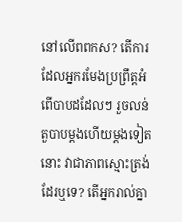នៅលើពពកស? តើការដែលអ្នករមែងប្រព្រឹត្តអំពើបាបដដែលៗ រួចលន់តួបាបម្ដងហើយម្ដងទៀតនោះ វាជាភាពស្មោះត្រង់ដែរឬទេ? តើអ្នករាល់គ្នា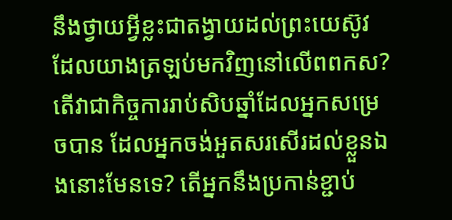នឹងថ្វាយអ្វីខ្លះជាតង្វាយដល់ព្រះយេស៊ូវដែលយាងត្រឡប់មកវិញនៅលើពពកស? តើវាជាកិច្ចការរាប់សិបឆ្នាំដែលអ្នកសម្រេចបាន ដែលអ្នកចង់អួតសរសើរដល់ខ្លួនឯងនោះមែនទេ? តើអ្នកនឹងប្រកាន់ខ្ជាប់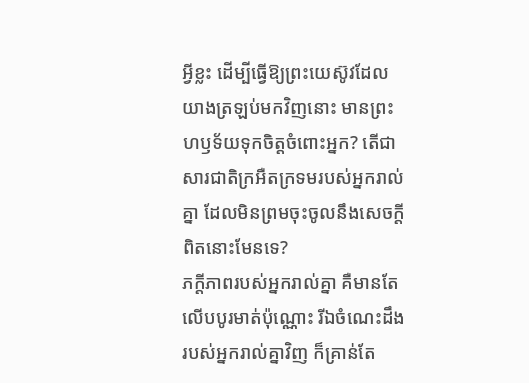អ្វីខ្លះ ដើម្បីធ្វើឱ្យព្រះយេស៊ូវដែលយាងត្រឡប់មកវិញនោះ មានព្រះហឫទ័យទុកចិត្តចំពោះអ្នក? តើជាសារជាតិក្រអឺតក្រទមរបស់អ្នករាល់គ្នា ដែលមិនព្រមចុះចូលនឹងសេចក្ដីពិតនោះមែនទេ?
ភក្ដីភាពរបស់អ្នករាល់គ្នា គឺមានតែលើបបូរមាត់ប៉ុណ្ណោះ រីឯចំណេះដឹងរបស់អ្នករាល់គ្នាវិញ ក៏គ្រាន់តែ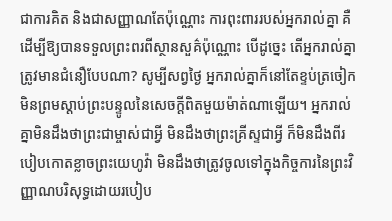ជាការគិត និងជាសញ្ញាណតែប៉ុណ្ណោះ ការពុះពាររបស់អ្នករាល់គ្នា គឺដើម្បីឱ្យបានទទួលព្រះពរពីស្ថានសួគ៌ប៉ុណ្ណោះ បើដូច្នេះ តើអ្នករាល់គ្នាត្រូវមានជំនឿបែបណា? សូម្បីសព្វថ្ងៃ អ្នករាល់គ្នាក៏នៅតែខ្ទប់ត្រចៀកមិនព្រមស្ដាប់ព្រះបន្ទូលនៃសេចក្ដីពិតមួយម៉ាត់ណាឡើយ។ អ្នករាល់គ្នាមិនដឹងថាព្រះជាម្ចាស់ជាអ្វី មិនដឹងថាព្រះគ្រីស្ទជាអ្វី ក៏មិនដឹងពីរបៀបកោតខ្លាចព្រះយេហូវ៉ា មិនដឹងថាត្រូវចូលទៅក្នុងកិច្ចការនៃព្រះវិញ្ញាណបរិសុទ្ធដោយរបៀប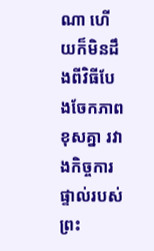ណា ហើយក៏មិនដឹងពីវិធីបែងចែកភាពខុសគ្នា រវាងកិច្ចការផ្ទាល់របស់ព្រះ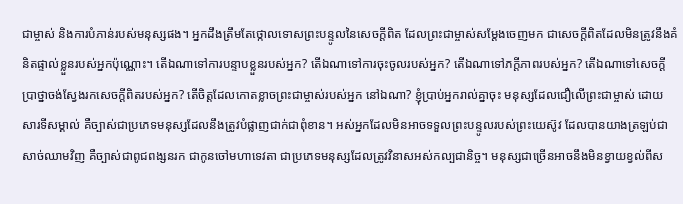ជាម្ចាស់ និងការបំភាន់របស់មនុស្សផង។ អ្នកដឹងត្រឹមតែថ្កោលទោសព្រះបន្ទូលនៃសេចក្ដីពិត ដែលព្រះជាម្ចាស់សម្ដែងចេញមក ជាសេចក្ដីពិតដែលមិនត្រូវនឹងគំនិតផ្ទាល់ខ្លួនរបស់អ្នកប៉ុណ្ណោះ។ តើឯណាទៅការបន្ទាបខ្លួនរបស់អ្នក? តើឯណាទៅការចុះចូលរបស់អ្នក? តើឯណាទៅភក្ដីភាពរបស់អ្នក? តើឯណាទៅសេចក្ដីប្រាថ្នាចង់ស្វែងរកសេចក្ដីពិតរបស់អ្នក? តើចិត្តដែលកោតខ្លាចព្រះជាម្ចាស់របស់អ្នក នៅឯណា? ខ្ញុំប្រាប់អ្នករាល់គ្នាចុះ មនុស្សដែលជឿលើព្រះជាម្ចាស់ ដោយសារទីសម្គាល់ គឺច្បាស់ជាប្រភេទមនុស្សដែលនឹងត្រូវបំផ្លាញជាក់ជាពុំខាន។ អស់អ្នកដែលមិនអាចទទួលព្រះបន្ទូលរបស់ព្រះយេស៊ូវ ដែលបានយាងត្រឡប់ជាសាច់ឈាមវិញ គឺច្បាស់ជាពូជពង្សនរក ជាកូនចៅមហាទេវតា ជាប្រភេទមនុស្សដែលត្រូវវិនាសអស់កល្បជានិច្ច។ មនុស្សជាច្រើនអាចនឹងមិនខ្វាយខ្វល់ពីស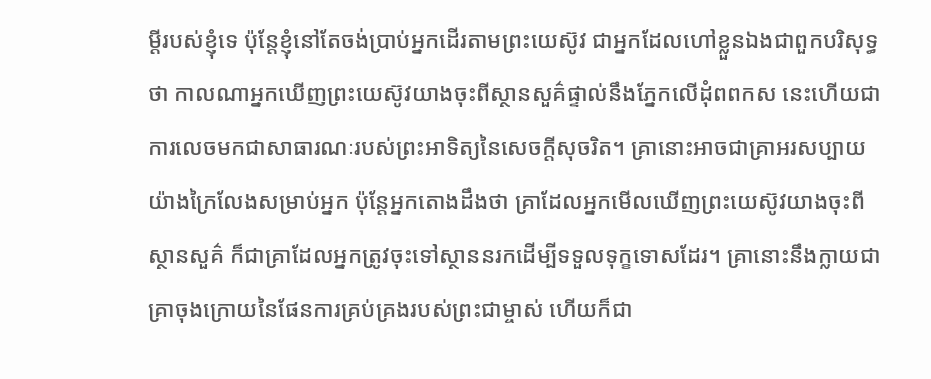ម្ដីរបស់ខ្ញុំទេ ប៉ុន្តែខ្ញុំនៅតែចង់ប្រាប់អ្នកដើរតាមព្រះយេស៊ូវ ជាអ្នកដែលហៅខ្លួនឯងជាពួកបរិសុទ្ធថា កាលណាអ្នកឃើញព្រះយេស៊ូវយាងចុះពីស្ថានសួគ៌ផ្ទាល់នឹងភ្នែកលើដុំពពកស នេះហើយជាការលេចមកជាសាធារណៈរបស់ព្រះអាទិត្យនៃសេចក្ដីសុចរិត។ គ្រានោះអាចជាគ្រាអរសប្បាយយ៉ាងក្រៃលែងសម្រាប់អ្នក ប៉ុន្តែអ្នកតោងដឹងថា គ្រាដែលអ្នកមើលឃើញព្រះយេស៊ូវយាងចុះពីស្ថានសួគ៌ ក៏ជាគ្រាដែលអ្នកត្រូវចុះទៅស្ថាននរកដើម្បីទទួលទុក្ខទោសដែរ។ គ្រានោះនឹងក្លាយជាគ្រាចុងក្រោយនៃផែនការគ្រប់គ្រងរបស់ព្រះជាម្ចាស់ ហើយក៏ជា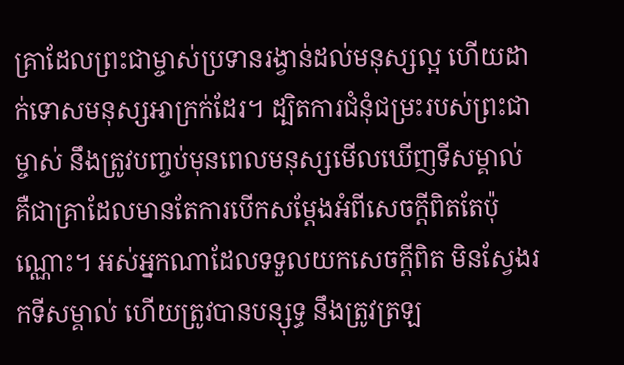គ្រាដែលព្រះជាម្ចាស់ប្រទានរង្វាន់ដល់មនុស្សល្អ ហើយដាក់ទោសមនុស្សអាក្រក់ដែរ។ ដ្បិតការជំនុំជម្រះរបស់ព្រះជាម្ចាស់ នឹងត្រូវបញ្ចប់មុនពេលមនុស្សមើលឃើញទីសម្គាល់ គឺជាគ្រាដែលមានតែការបើកសម្ដែងអំពីសេចក្ដីពិតតែប៉ុណ្ណោះ។ អស់អ្នកណាដែលទទួលយកសេចក្ដីពិត មិនស្វែងរកទីសម្គាល់ ហើយត្រូវបានបន្សុទ្ធ នឹងត្រូវត្រឡ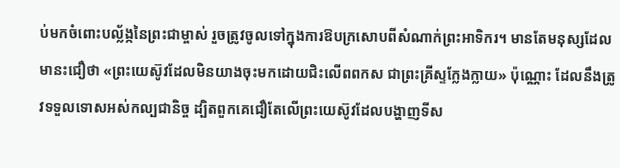ប់មកចំពោះបល្ល័ង្កនៃព្រះជាម្ចាស់ រួចត្រូវចូលទៅក្នុងការឱបក្រសោបពីសំណាក់ព្រះអាទិករ។ មានតែមនុស្សដែលមានះជឿថា «ព្រះយេស៊ូវដែលមិនយាងចុះមកដោយជិះលើពពកស ជាព្រះគ្រីស្ទក្លែងក្លាយ» ប៉ុណ្ណោះ ដែលនឹងត្រូវទទួលទោសអស់កល្បជានិច្ច ដ្បិតពួកគេជឿតែលើព្រះយេស៊ូវដែលបង្ហាញទីស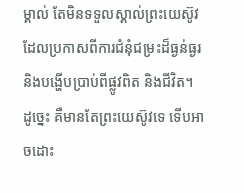ម្គាល់ តែមិនទទួលស្គាល់ព្រះយេស៊ូវដែលប្រកាសពីការជំនុំជម្រះដ៏ធ្ងន់ធ្ងរ និងបង្ហើបប្រាប់ពីផ្លូវពិត និងជីវិត។ ដូច្នេះ គឺមានតែព្រះយេស៊ូវទេ ទើបអាចដោះ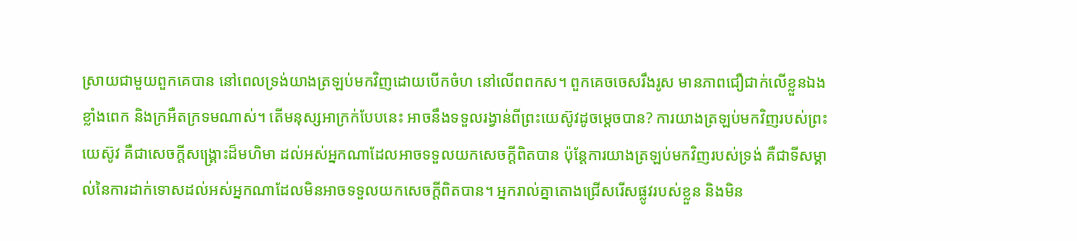ស្រាយជាមួយពួកគេបាន នៅពេលទ្រង់យាងត្រឡប់មកវិញដោយបើកចំហ នៅលើពពកស។ ពួកគេចចេសរឹងរូស មានភាពជឿជាក់លើខ្លួនឯងខ្លាំងពេក និងក្រអឺតក្រទមណាស់។ តើមនុស្សអាក្រក់បែបនេះ អាចនឹងទទួលរង្វាន់ពីព្រះយេស៊ូវដូចម្ដេចបាន? ការយាងត្រឡប់មកវិញរបស់ព្រះយេស៊ូវ គឺជាសេចក្ដីសង្គ្រោះដ៏មហិមា ដល់អស់អ្នកណាដែលអាចទទួលយកសេចក្ដីពិតបាន ប៉ុន្តែការយាងត្រឡប់មកវិញរបស់ទ្រង់ គឺជាទីសម្គាល់នៃការដាក់ទោសដល់អស់អ្នកណាដែលមិនអាចទទួលយកសេចក្ដីពិតបាន។ អ្នករាល់គ្នាតោងជ្រើសរើសផ្លូវរបស់ខ្លួន និងមិន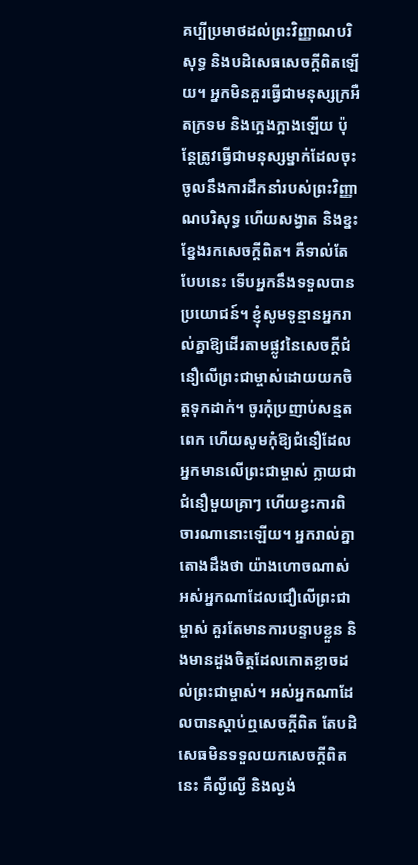គប្បីប្រមាថដល់ព្រះវិញ្ញាណបរិសុទ្ធ និងបដិសេធសេចក្ដីពិតឡើយ។ អ្នកមិនគួរធ្វើជាមនុស្សក្រអឺតក្រទម និងក្អេងក្អាងឡើយ ប៉ុន្តែត្រូវធ្វើជាមនុស្សម្នាក់ដែលចុះចូលនឹងការដឹកនាំរបស់ព្រះវិញ្ញាណបរិសុទ្ធ ហើយសង្វាត និងខ្នះខ្នែងរកសេចក្ដីពិត។ គឺទាល់តែបែបនេះ ទើបអ្នកនឹងទទួលបានប្រយោជន៍។ ខ្ញុំសូមទូន្មានអ្នករាល់គ្នាឱ្យដើរតាមផ្លូវនៃសេចក្តីជំនឿលើព្រះជាម្ចាស់ដោយយកចិត្តទុកដាក់។ ចូរកុំប្រញាប់សន្មតពេក ហើយសូមកុំឱ្យជំនឿដែលអ្នកមានលើព្រះជាម្ចាស់ ក្លាយជាជំនឿមួយគ្រាៗ ហើយខ្វះការពិចារណានោះឡើយ។ អ្នករាល់គ្នាតោងដឹងថា យ៉ាងហោចណាស់អស់អ្នកណាដែលជឿលើព្រះជាម្ចាស់ គួរតែមានការបន្ទាបខ្លួន និងមានដួងចិត្តដែលកោតខ្លាចដល់ព្រះជាម្ចាស់។ អស់អ្នកណាដែលបានស្ដាប់ឮសេចក្ដីពិត តែបដិសេធមិនទទួលយកសេចក្ដីពិតនេះ គឺល្ងីល្ងើ និងល្ងង់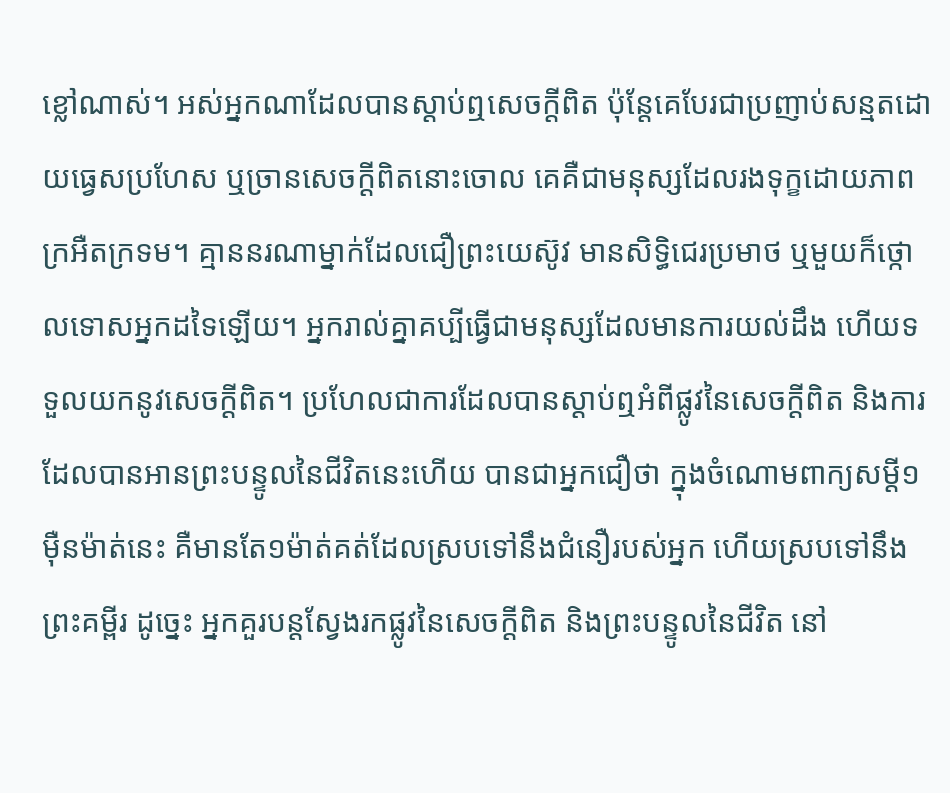ខ្លៅណាស់។ អស់អ្នកណាដែលបានស្ដាប់ឮសេចក្ដីពិត ប៉ុន្តែគេបែរជាប្រញាប់សន្មតដោយធ្វេសប្រហែស ឬច្រានសេចក្ដីពិតនោះចោល គេគឺជាមនុស្សដែលរងទុក្ខដោយភាពក្រអឺតក្រទម។ គ្មាននរណាម្នាក់ដែលជឿព្រះយេស៊ូវ មានសិទ្ធិជេរប្រមាថ ឬមួយក៏ថ្កោលទោសអ្នកដទៃឡើយ។ អ្នករាល់គ្នាគប្បីធ្វើជាមនុស្សដែលមានការយល់ដឹង ហើយទទួលយកនូវសេចក្ដីពិត។ ប្រហែលជាការដែលបានស្ដាប់ឮអំពីផ្លូវនៃសេចក្ដីពិត និងការដែលបានអានព្រះបន្ទូលនៃជីវិតនេះហើយ បានជាអ្នកជឿថា ក្នុងចំណោមពាក្យសម្ដី១ម៉ឺនម៉ាត់នេះ គឺមានតែ១ម៉ាត់គត់ដែលស្របទៅនឹងជំនឿរបស់អ្នក ហើយស្របទៅនឹងព្រះគម្ពីរ ដូច្នេះ អ្នកគួរបន្តស្វែងរកផ្លូវនៃសេចក្ដីពិត និងព្រះបន្ទូលនៃជីវិត នៅ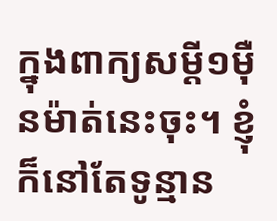ក្នុងពាក្យសម្ដី១ម៉ឺនម៉ាត់នេះចុះ។ ខ្ញុំក៏នៅតែទូន្មាន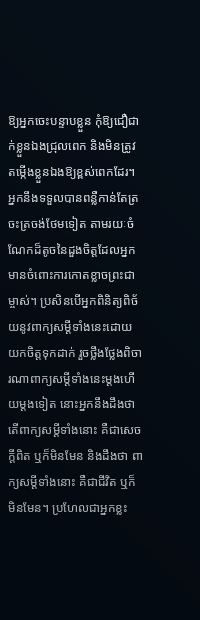ឱ្យអ្នកចេះបន្ទាបខ្លួន កុំឱ្យជឿជាក់ខ្លួនឯងជ្រុលពេក និងមិនត្រូវតម្កើងខ្លួនឯងឱ្យខ្ពស់ពេកដែរ។ អ្នកនឹងទទួលបានពន្លឺកាន់តែត្រចះត្រចង់ថែមទៀត តាមរយៈចំណែកដ៏តូចនៃដួងចិត្តដែលអ្នកមានចំពោះការកោតខ្លាចព្រះជាម្ចាស់។ ប្រសិនបើអ្នកពិនិត្យពិច័យនូវពាក្យសម្ដីទាំងនេះដោយយកចិត្តទុកដាក់ រួចថ្លឹងថ្លែងពិចារណាពាក្យសម្ដីទាំងនេះម្ដងហើយម្ដងទៀត នោះអ្នកនឹងដឹងថា តើពាក្យសម្ដីទាំងនោះ គឺជាសេចក្ដីពិត ឬក៏មិនមែន និងដឹងថា ពាក្យសម្ដីទាំងនោះ គឺជាជីវិត ឬក៏មិនមែន។ ប្រហែលជាអ្នកខ្លះ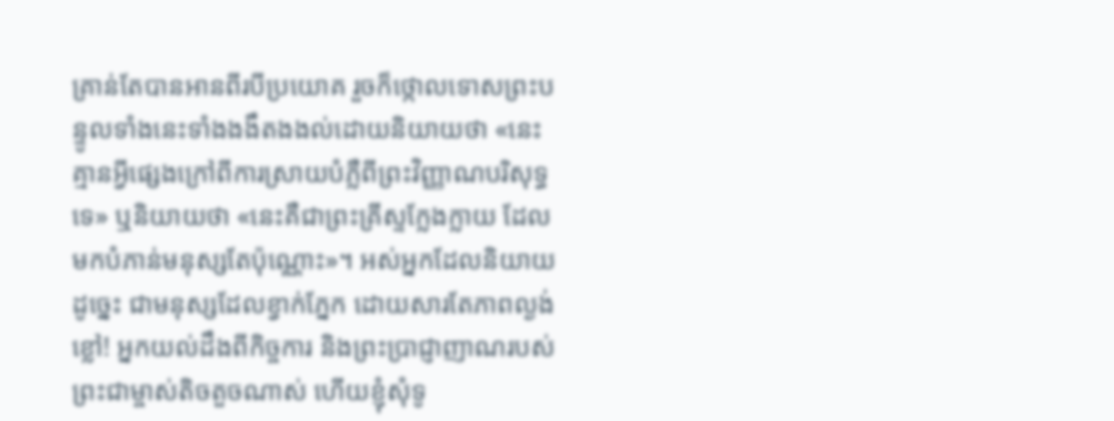គ្រាន់តែបានអានពីរបីប្រយោគ រួចក៏ថ្កោលទោសព្រះបន្ទូលទាំងនេះទាំងងងឹតងងល់ដោយនិយាយថា «នេះគ្មានអ្វីផ្សេងក្រៅពីការស្រាយបំភ្លឺពីព្រះវិញ្ញាណបរិសុទ្ធទេ» ឬនិយាយថា «នេះគឺជាព្រះគ្រីស្ទក្លែងក្លាយ ដែលមកបំភាន់មនុស្សតែប៉ុណ្ណោះ»។ អស់អ្នកដែលនិយាយដូច្នេះ ជាមនុស្សដែលខ្វាក់ភ្នែក ដោយសារតែភាពល្ងង់ខ្លៅ! អ្នកយល់ដឹងពីកិច្ចការ និងព្រះប្រាជ្ញាញាណរបស់ព្រះជាម្ចាស់តិចតួចណាស់ ហើយខ្ញុំសុំទូ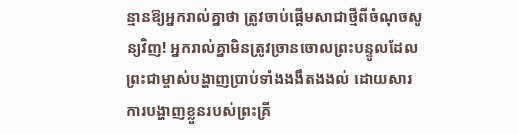ន្មានឱ្យអ្នករាល់គ្នាថា ត្រូវចាប់ផ្ដើមសាជាថ្មីពីចំណុចសូន្យវិញ! អ្នករាល់គ្នាមិនត្រូវច្រានចោលព្រះបន្ទូលដែលព្រះជាម្ចាស់បង្ហាញប្រាប់ទាំងងងឹតងងល់ ដោយសារការបង្ហាញខ្លួនរបស់ព្រះគ្រី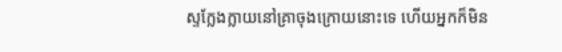ស្ទក្លែងក្លាយនៅគ្រាចុងក្រោយនោះទេ ហើយអ្នកក៏មិន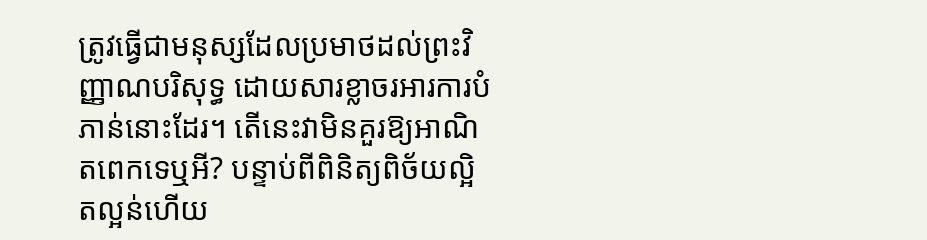ត្រូវធ្វើជាមនុស្សដែលប្រមាថដល់ព្រះវិញ្ញាណបរិសុទ្ធ ដោយសារខ្លាចរអារការបំភាន់នោះដែរ។ តើនេះវាមិនគួរឱ្យអាណិតពេកទេឬអី? បន្ទាប់ពីពិនិត្យពិច័យល្អិតល្អន់ហើយ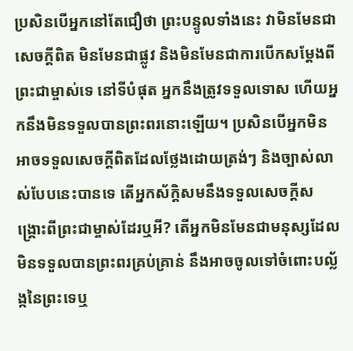ប្រសិនបើអ្នកនៅតែជឿថា ព្រះបន្ទូលទាំងនេះ វាមិនមែនជាសេចក្ដីពិត មិនមែនជាផ្លូវ និងមិនមែនជាការបើកសម្ដែងពីព្រះជាម្ចាស់ទេ នៅទីបំផុត អ្នកនឹងត្រូវទទួលទោស ហើយអ្នកនឹងមិនទទួលបានព្រះពរនោះឡើយ។ ប្រសិនបើអ្នកមិនអាចទទួលសេចក្ដីពិតដែលថ្លែងដោយត្រង់ៗ និងច្បាស់លាស់បែបនេះបានទេ តើអ្នកស័ក្តិសមនឹងទទួលសេចក្ដីសង្គ្រោះពីព្រះជាម្ចាស់ដែរឬអី? តើអ្នកមិនមែនជាមនុស្សដែលមិនទទួលបានព្រះពរគ្រប់គ្រាន់ នឹងអាចចូលទៅចំពោះបល្ល័ង្កនៃព្រះទេឬ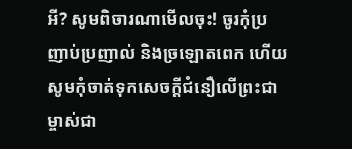អី? សូមពិចារណាមើលចុះ! ចូរកុំប្រញាប់ប្រញាល់ និងច្រឡោតពេក ហើយសូមកុំចាត់ទុកសេចក្ដីជំនឿលើព្រះជាម្ចាស់ជា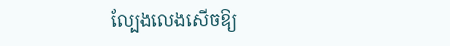ល្បែងលេងសើចឱ្យ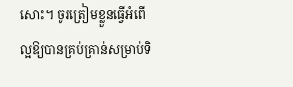សោះ។ ចូរត្រៀមខ្លួនធ្វើអំពើល្អឱ្យបានគ្រប់គ្រាន់សម្រាប់ទិ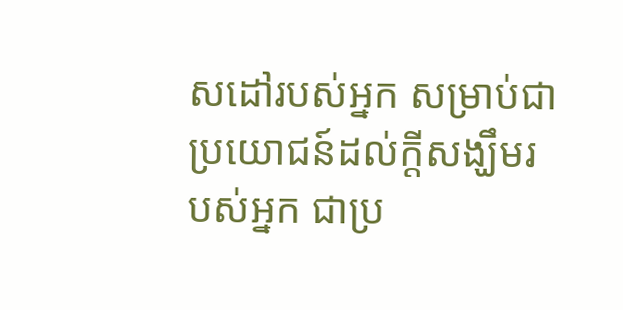សដៅរបស់អ្នក សម្រាប់ជាប្រយោជន៍ដល់ក្ដីសង្ឃឹមរបស់អ្នក ជាប្រ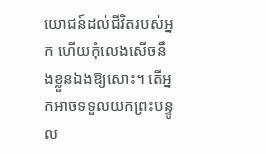យោជន៍ដល់ជីវិតរបស់អ្នក ហើយកុំលេងសើចនឹងខ្លួនឯងឱ្យសោះ។ តើអ្នកអាចទទួលយកព្រះបន្ទូល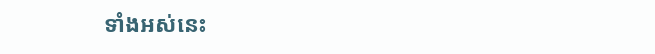ទាំងអស់នេះ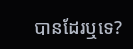បានដែរឬទេ?